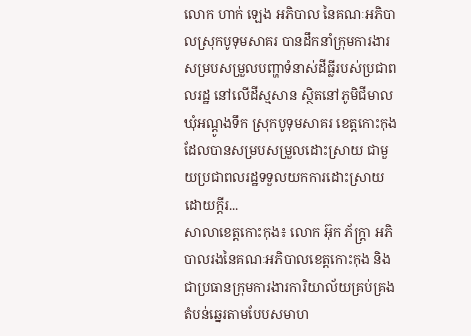លោក ហាក់ ឡេង អភិបាល នៃគណៈអភិបាលស្រុកបូទុមសាគរ បានដឹកនាំក្រុមការងារសម្របសម្រួលបញ្ហាទំនាស់ដីធ្លីរបស់ប្រជាពលរដ្ឋ នៅលើដីស្មសាន ស្ថិតនៅភូមិជីមាល ឃុំអណ្ដូងទឹក ស្រុកបូទុមសាគរ ខេត្តកោះកុង ដែលបានសម្របសម្រួលដោះស្រាយ ជាមួយប្រជាពលរដ្ឋទទួលយកការដោះស្រាយដោយក្តីរ...
សាលាខេត្តកោះកុង៖ លោក អ៊ុក ភ័ក្ត្រា អភិបាលរងនៃគណៈអភិបាលខេត្តកោះកុង និងជាប្រធានក្រុមការងារការិយាល័យគ្រប់គ្រងតំបន់ឆ្នេរតាមបែបសមាហ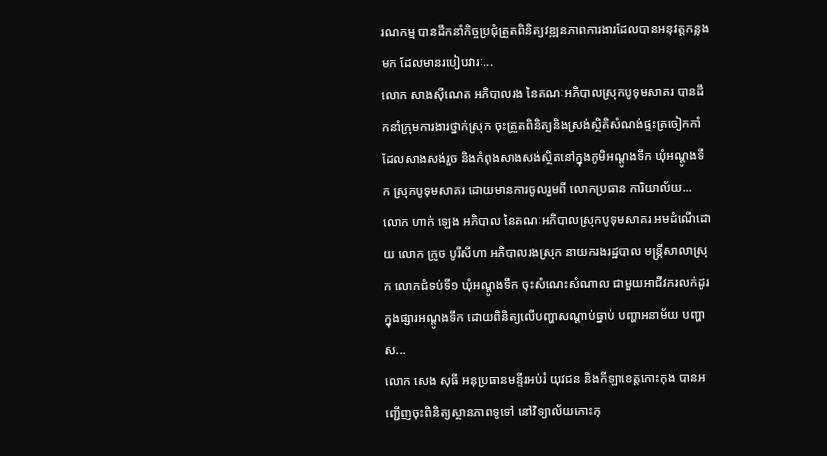រណកម្ម បានដឹកនាំកិច្ចប្រជុំត្រួតពិនិត្យវឌ្ឍនភាពការងារដែលបានអនុវត្តកន្លងមក ដែលមានរបៀបវារៈ...
លោក សាងស៊ីណេត អភិបាលរង នៃគណៈអភិបាលស្រុកបូទុមសាគរ បានដឹកនាំក្រុមការងារថ្នាក់ស្រុក ចុះត្រួតពិនិត្យនិងស្រង់ស្ថិតិសំណង់ផ្ទះត្រចៀកកាំ ដែលសាងសង់រួច និងកំពុងសាងសង់ស្ថិតនៅក្នុងភូមិអណ្ដូងទឹក ឃុំអណ្ដូងទឹក ស្រុកបូទុមសាគរ ដោយមានការចូលរួមពី លោកប្រធាន ការិយាល័យ...
លោក ហាក់ ឡេង អភិបាល នៃគណៈអភិបាលស្រុកបូទុមសាគរ អមដំណើដោយ លោក ក្រូច បូរីសីហា អភិបាលរងស្រុក នាយករងរដ្ឋបាល មន្ត្រីសាលាស្រុក លោកជំទប់ទី១ ឃុំអណ្តូងទឹក ចុះសំណេះសំណាល ជាមួយអាជីវករលក់ដូរ ក្នុងផ្សារអណ្តូងទឹក ដោយពិនិត្យលើបញ្ហាសណ្តាប់ធ្នាប់ បញ្ហាអនាម័យ បញ្ហាស...
លោក សេង សុធី អនុប្រធានមន្ទីរអប់រំ យុវជន និងកីឡាខេត្តកោះកុង បានអញ្ជើញចុះពិនិត្យស្ថានភាពទូទៅ នៅវិទ្យាល័យកោះកុ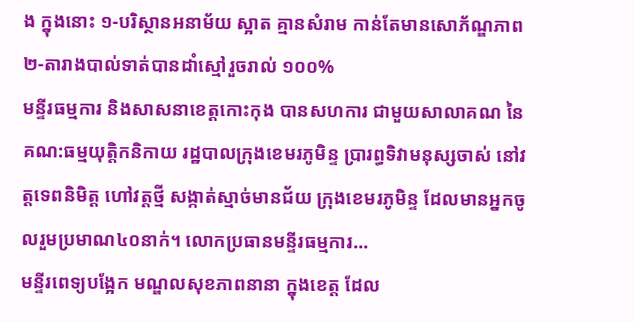ង ក្នុងនោះ ១-បរិស្ថានអនាម័យ ស្អាត គ្មានសំរាម កាន់តែមានសោភ័ណ្ឌភាព ២-តារាងបាល់ទាត់បានដាំស្មៅរួចរាល់ ១០០%
មន្ទីរធម្មការ និងសាសនាខេត្តកោះកុង បានសហការ ជាមួយសាលាគណ នៃគណ:ធម្មយុត្តិកនិកាយ រដ្ឋបាលក្រុងខេមរភូមិន្ទ ប្រារព្ធទិវាមនុស្សចាស់ នៅវត្តទេពនិមិត្ត ហៅវត្តថ្មី សង្កាត់ស្មាច់មានជ័យ ក្រុងខេមរភូមិន្ទ ដែលមានអ្នកចូលរួមប្រមាណ៤០នាក់។ លោកប្រធានមន្ទីរធម្មការ...
មន្ទីរពេទ្យបង្អែក មណ្ឌលសុខភាពនានា ក្នុងខេត្ត ដែល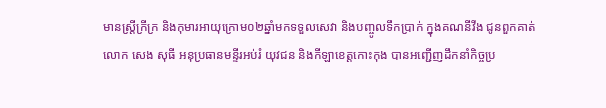មានស្រ្តីក្រីក្រ និងកុមារអាយុក្រោម០២ឆ្នាំមកទទួលសេវា និងបញ្ចូលទឹកប្រាក់ ក្នុងគណនីវីង ជូនពួកគាត់
លោក សេង សុធី អនុប្រធានមន្ទីរអប់រំ យុវជន និងកីឡាខេត្តកោះកុង បានអញ្ជើញដឹកនាំកិច្ចប្រ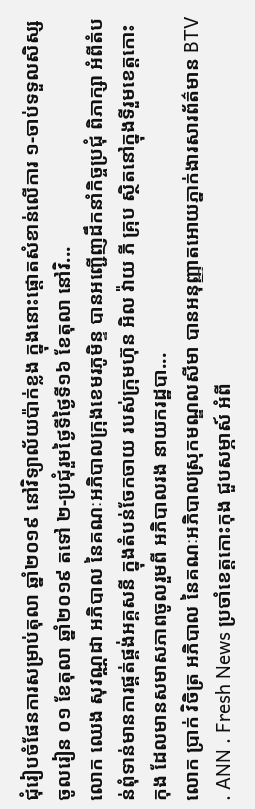ជុំរៀបចំផែនការសម្រាប់តុលា ឆ្នាំ២០១៩ នៅវិទ្យាល័យប៉ាក់ខ្លង ក្នុងនោះផ្តោតសំខាន់លើការ ១-ចាប់ទទួលសិស្សចូលរៀន ០១ ខែតុលា ឆ្នាំ២០១៩ តទៅ ២-ប្រជុំរួមថ្ងៃទីថ្ងៃទី១៦ ខែតុលា នៅវិ...
លោក ឈេង សុវណ្ណដា អភិបាល នៃគណៈអភិបាលក្រុងខេមរភូមិន្ទ បានអញ្ជើញដឹកនាំកិច្ចប្រជុំ ពិភាក្សា អំពីតំបន់ពុំទាន់មានការផ្គត់ផ្គង់អគ្គសនី ក្នុងតំបន់ចែកចាយ របស់ក្រុមហ៊ុន អិល វ៉ាយ ភី គ្រុប ស្ថិតនៅក្នុងទីរួមខេត្តកោះកុង ដែលមានសមាសភាពចូលរួមពី អភិបាលរង នាយករដ្ឋបា...
លោក ប្រាក់ វិចិត្រ អភិបាល នៃគណៈអភិបាលស្រុកមណ្ឌលសីមា បានអនុញ្ញាតអោយភ្នាក់ងារសារព័ត៌មាន BTV . ANN . Fresh News ប្រចាំខេត្តកោះកុង ជួបសម្ភាស៍ អំពី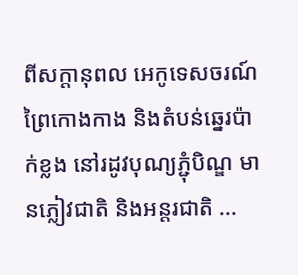ពីសក្តានុពល អេកូទេសចរណ៍ព្រៃកោងកាង និងតំបន់ឆ្នេរប៉ាក់ខ្លង នៅរដូវបុណ្យភ្ជុំបិណ្ឌ មានភ្លៀវជាតិ និងអន្តរជាតិ ...